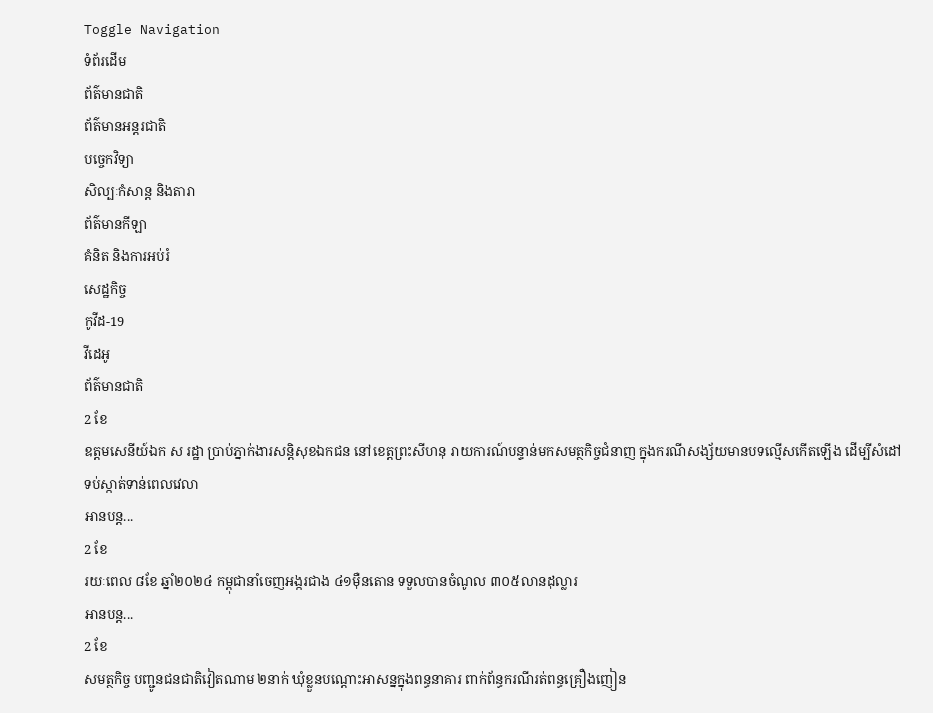Toggle Navigation
ទំព័រដើម
ព័ត៌មានជាតិ
ព័ត៌មានអន្តរជាតិ
បច្ចេកវិទ្យា
សិល្បៈកំសាន្ត និងតារា
ព័ត៌មានកីឡា
គំនិត និងការអប់រំ
សេដ្ឋកិច្ច
កូវីដ-19
វីដេអូ
ព័ត៌មានជាតិ
2 ខែ
ឧត្តមសេនីយ៍ឯក ស រដ្ឋា ប្រាប់ភ្នាក់ងារសន្ដិសុខឯកជន នៅខេត្តព្រះសីហនុ រាយការណ៍បន្ទាន់មកសមត្ថកិច្ចជំនាញ ក្នុងករណីសង្ស័យមានបទល្មើសកើតឡើង ដើម្បីសំដៅទប់ស្កាត់ទាន់ពេលវេលា
អានបន្ត...
2 ខែ
រយៈពេល ៨ខែ ឆ្នាំ២០២៤ កម្ពុជានាំចេញអង្ករជាង ៤១ម៉ឺនតោន ទទួលបានចំណូល ៣០៥លានដុល្លារ
អានបន្ត...
2 ខែ
សមត្ថកិច្ច បញ្ជូនជនជាតិវៀតណាម ២នាក់ ឃុំខ្លួនបណ្តោះអាសន្នក្នុងពន្ធនាគារ ពាក់ព័ន្ធករណីរត់ពន្ធគ្រឿងញៀន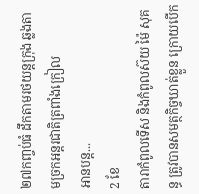២៧កញ្ចប់ធំ ដឹកតាមរថយន្តក្រុង ឆ្លងតាមច្រកអន្តរជាតិត្រពាំងក្រៀល
អានបន្ត...
2 ខែ
តារាកំពូលទើស និងកំពូលស៊យ ម៉ៃ សុគន្ធ ត្រូវបានសមត្ថកិច្ចឃាត់ខ្លួន ក្រោយបើក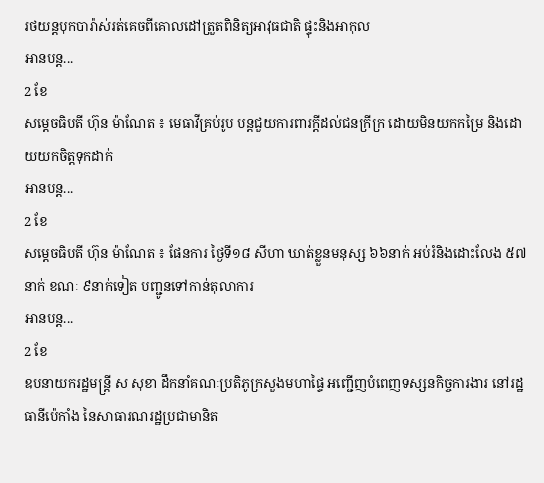រថយន្តបុកបារ៉ាស់រត់គេចពីគោលដៅត្រួតពិនិត្យអាវុធជាតិ ផ្ទុះនិងអាកុល
អានបន្ត...
2 ខែ
សម្ដេចធិបតី ហ៊ុន ម៉ាណែត ៖ មេធាវីគ្រប់រូប បន្តជួយការពារក្តីដល់ជនក្រីក្រ ដោយមិនយកកម្រៃ និងដោយយកចិត្តទុកដាក់
អានបន្ត...
2 ខែ
សម្ដេចធិបតី ហ៊ុន ម៉ាណែត ៖ ផែនការ ថ្ងៃទី១៨ សីហា ឃាត់ខ្លួនមនុស្ស ៦៦នាក់ អប់រំនិងដោះលែង ៥៧នាក់ ខណៈ ៩នាក់ទៀត បញ្ជូនទៅកាន់តុលាការ
អានបន្ត...
2 ខែ
ឧបនាយករដ្ឋមន្ត្រី ស សុខា ដឹកនាំគណៈប្រតិភូក្រសួងមហាផ្ទៃ អញ្ជើញបំពេញទស្សនកិច្ចការងារ នៅរដ្ឋធានីប៉េកាំង នៃសាធារណរដ្ឋប្រជាមានិត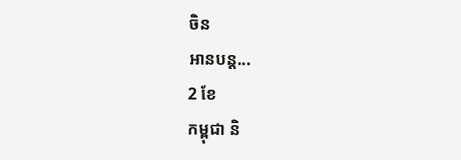ចិន
អានបន្ត...
2 ខែ
កម្ពុជា និ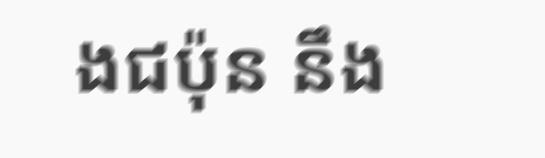ងជប៉ុន នឹង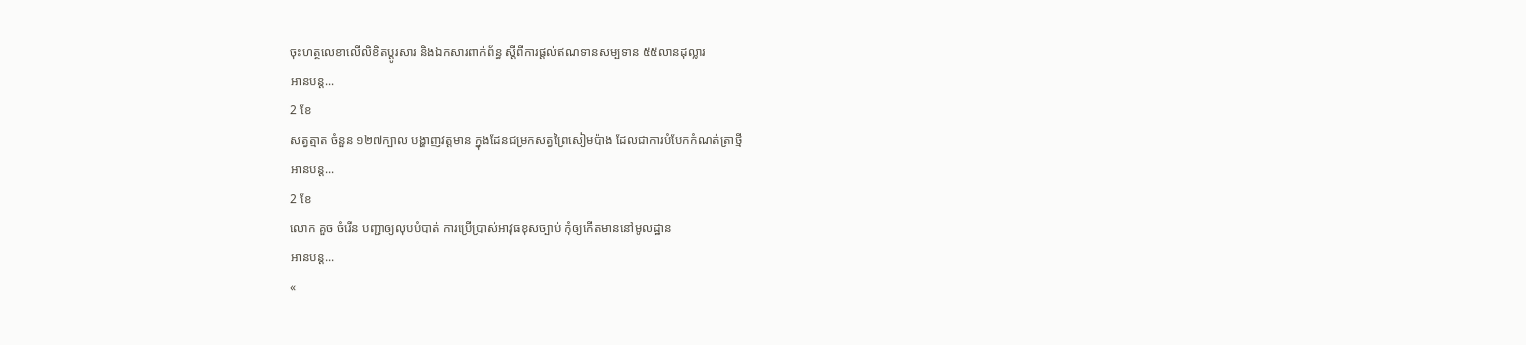ចុះហត្ថលេខាលើលិខិតប្តូរសារ និងឯកសារពាក់ព័ន្ធ ស្តីពីការផ្តល់ឥណទានសម្បទាន ៥៥លានដុល្លារ
អានបន្ត...
2 ខែ
សត្វត្មាត ចំនួន ១២៧ក្បាល បង្ហាញវត្តមាន ក្នុងដែនជម្រកសត្វព្រៃសៀមប៉ាង ដែលជាការបំបែកកំណត់ត្រាថ្មី
អានបន្ត...
2 ខែ
លោក គួច ចំរើន បញ្ជាឲ្យលុបបំបាត់ ការប្រើប្រាស់អាវុធខុសច្បាប់ កុំឲ្យកើតមាននៅមូលដ្ឋាន
អានបន្ត...
«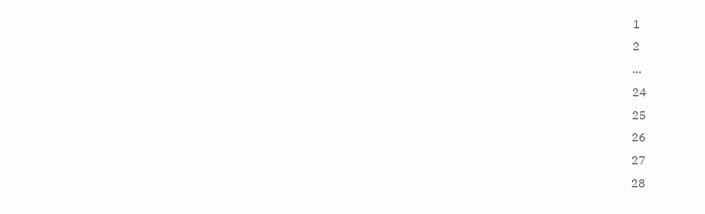1
2
...
24
25
26
27
28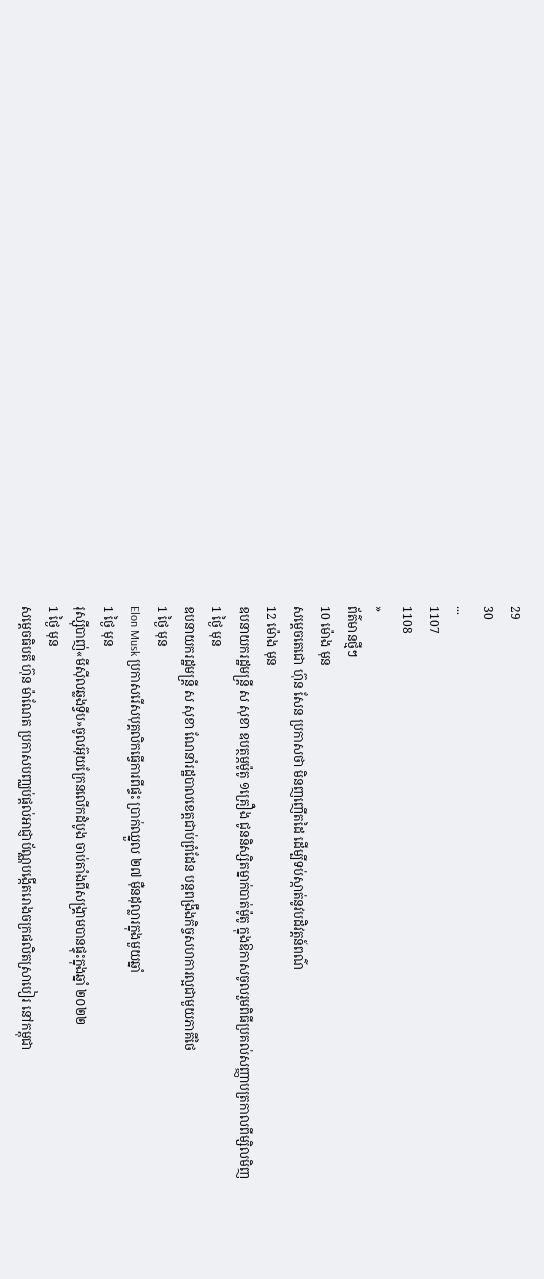29
30
...
1107
1108
»
ព័ត៌មានថ្មីៗ
10 ម៉ោង មុន
សម្ដេចតេជោ ហ៊ុន សែន ប្រកាសថា មិនញញើតដៃ ដើម្បីទប់ស្កាត់នូវបដិវត្តន៍ពណ៌
12 ម៉ោង មុន
ឧបនាយករដ្ឋមន្ត្រី ស សុខា ឧបត្ថម្ភម៉ូតូ ១គ្រឿង ជូននិស្សិតម្នាក់បាត់ម៉ូតូ ក្នុងឱកាសចូលរួមពិធីប្រគល់សញ្ញាបត្រកាលពីម្សិលមិញ
1 ថ្ងៃ មុន
ឧបនាយករដ្ឋមន្រ្តី ស សុខា ណែនាំរដ្ឋបាលខេត្តជាប់ព្រំដែន បន្តពង្រឹងកិច្ចសហការល្អជាមួយភាគីថៃ
1 ថ្ងៃ មុន
Elon Musk ប្រកាសរើសបុគ្គលិកធ្វើការពីផ្ទះ ប្រាក់ឈ្នួល ២៧ ម៉ឺនដុល្លារក្នុងមួយឆ្នាំ
1 ថ្ងៃ មុន
រុស្ស៊ីបាញ់«មីស៊ីលឆ្លងទ្វីប»ចូលអ៊ុយក្រែនលើកដំបូង ចាប់តាំងពីសង្រ្គាមបានផ្ទុះក្នុងឆ្នាំ ២០២២
1 ថ្ងៃ មុន
សម្ដេចធិបតី ហ៊ុន ម៉ាណែត ប្រកាសបញ្ឈប់ផ្ដល់អាជ្ញាប័ណ្ណបង្កើតរោងចក្រផលិតស្រាបៀរ នៅកម្ពុជា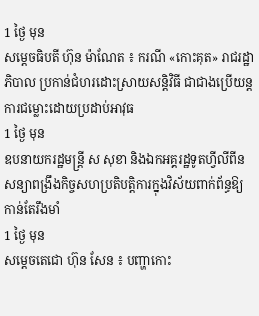1 ថ្ងៃ មុន
សម្ដេចធិបតី ហ៊ុន ម៉ាណែត ៖ ករណី «កោះគុត» រាជរដ្ឋាភិបាល ប្រកាន់ជំហរដោះស្រាយសន្ដិវិធី ជាជាងប្រើយន្តការជម្លោះដោយប្រដាប់អាវុធ
1 ថ្ងៃ មុន
ឧបនាយករដ្ឋមន្ត្រី ស សុខា និងឯកអគ្គរដ្ឋទូតហ្វីលីពីន សន្យាពង្រឹងកិច្ចសហប្រតិបត្តិការក្នុងវិស័យពាក់ព័ន្ធឱ្យកាន់តែរឹងមាំ
1 ថ្ងៃ មុន
សម្ដេចតេជោ ហ៊ុន សែន ៖ បញ្ហាកោះ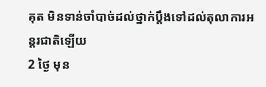គុត មិនទាន់ចាំបាច់ដល់ថ្នាក់ប្ដឹងទៅដល់តុលាការអន្តរជាតិឡើយ
2 ថ្ងៃ មុន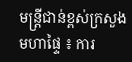មន្ដ្រីជាន់ខ្ពស់ក្រសួងមហាផ្ទៃ ៖ ការ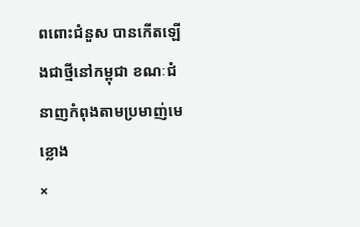ពពោះជំនួស បានកើតឡើងជាថ្មីនៅកម្ពុជា ខណៈជំនាញកំពុងតាមប្រមាញ់មេខ្លោង
×